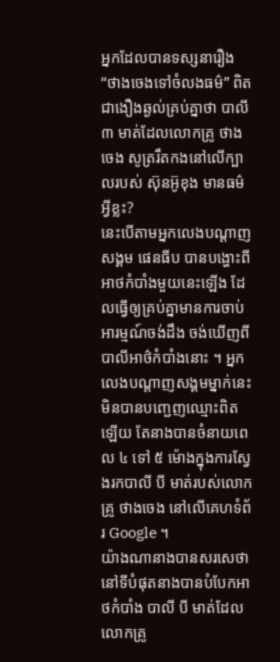អ្នកដែលបានទស្សនារឿង “ថាងចេងទៅចំលងធម៌” ពិតជាងឿងឆ្ងល់គ្រប់គ្នាថា បាលី ៣ មាត់ដែលលោកគ្រូ ថាងចេង សូត្ររឹតកងនៅលើក្បាលរបស់ ស៊ុនអ៊ូខុង មានធម៌អ្វីខ្លះ?
នេះបើតាមអ្នកលេងបណ្ដាញសង្គម ផេនធីប បានបង្ហោះពីអាថកំបាំងមួយនេះឡើង ដែលធ្វើឲ្យគ្រប់គ្នាមានការចាប់អារម្មណ៍ចង់ដឹង ចង់ឃើញពីបាលីអាថ៌កំបាំងនោះ ។ អ្នកលេងបណ្ដាញសង្គមម្នាក់នេះ មិនបានបញ្ជេញឈ្មោះពិតឡើយ តែនាងបានចំនាយពេល ៤ ទៅ ៥ ម៉ោងក្នុងការស្វែងរកបាលី បី មាត់របស់លោកគ្រូ ថាងចេង នៅលើគេហទំព័រ Google ។
យ៉ាងណានាងបានសរសេថា នៅទីបំផុតនាងបានបំបែកអាថកំបាំង បាលី បី មាត់ដែលលោកគ្រូ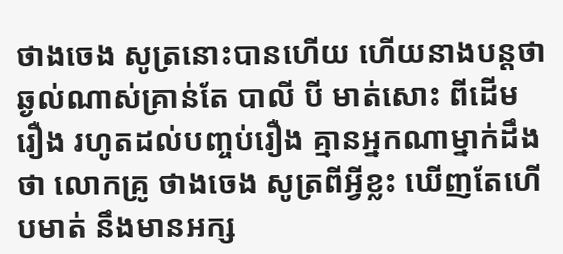ថាងចេង សូត្រនោះបានហើយ ហើយនាងបន្តថា ឆ្ងល់ណាស់គ្រាន់តែ បាលី បី មាត់សោះ ពីដើមរឿង រហូតដល់បញ្ចប់រឿង គ្មានអ្នកណាម្នាក់ដឹងថា លោកគ្រូ ថាងចេង សូត្រពីអ្វីខ្លះ ឃើញតែហើបមាត់ នឹងមានអក្ស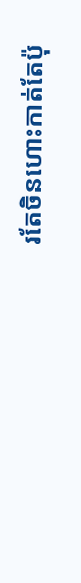រតែចិនហោះកាត់តែប៉ុ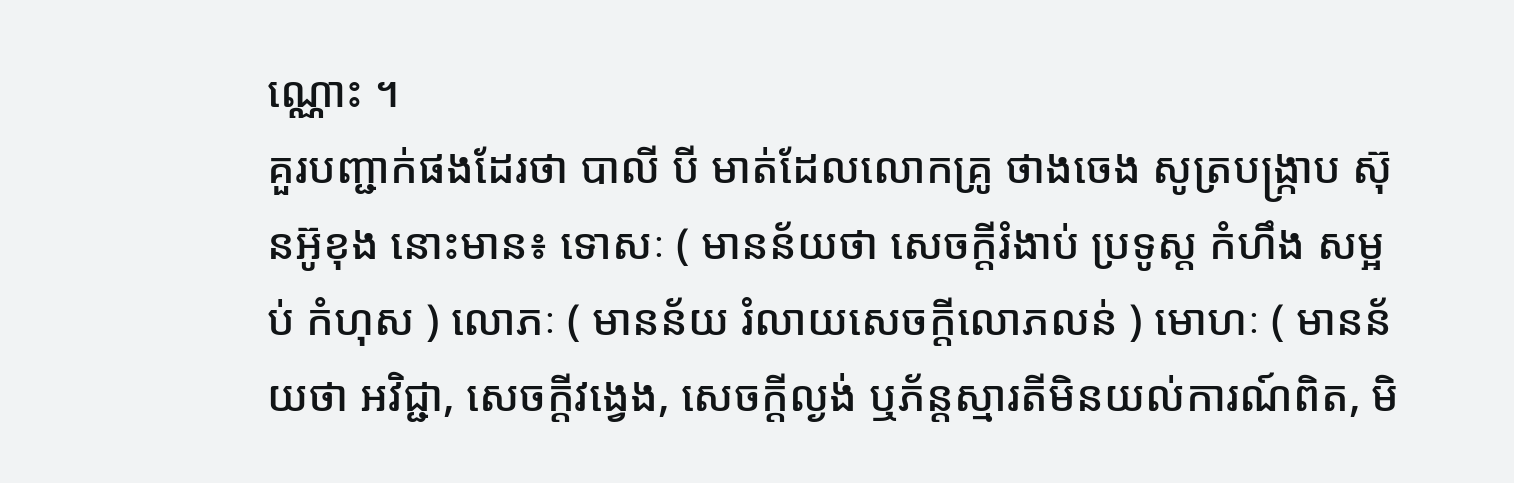ណ្ណោះ ។
គួរបញ្ជាក់ផងដែរថា បាលី បី មាត់ដែលលោកគ្រូ ថាងចេង សូត្របង្រ្កាប ស៊ុនអ៊ូខុង នោះមាន៖ ទោសៈ ( មានន័យថា សេចក្ដីរំងាប់ ប្រទូស្ត កំហឹង សម្អប់ កំហុស ) លោភៈ ( មានន័យ រំលាយសេចក្ដីលោភលន់ ) មោហៈ ( មានន័យថា អវិជ្ជា, សេចក្ដីវង្វេង, សេចក្ដីល្ងង់ ឬភ័ន្តស្មារតីមិនយល់ការណ៍ពិត, មិ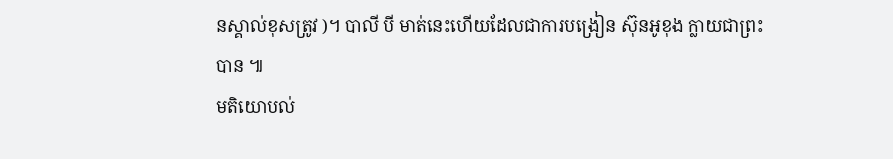នស្គាល់ខុសត្រូវ )។ បាលី បី មាត់នេះហើយដែលជាការបង្រៀន ស៊ុនអូខុង ក្លាយជាព្រះបាន ៕
មតិយោបល់